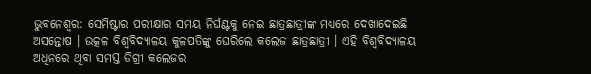ଭୁବନେଶ୍ବର: ସେମିଷ୍ଟାର ପରୀକ୍ଷାର ସମୟ ନିର୍ଘଣ୍ଟକୁ ନେଇ ଛାତ୍ରଛାତ୍ରୀଙ୍କ ମଧ୍ୟରେ ଦେଖାଦେଇଛି ଅସନ୍ତୋଷ । ଉତ୍କଳ ବିଶ୍ଵବିଦ୍ୟାଳୟ କୁଳପତିଙ୍କୁ ଘେରିଲେ କଲେଜ ଛାତ୍ରଛାତ୍ରୀ । ଏହି ବିଶ୍ବବିଦ୍ୟାଳୟ ଅଧିନରେ ଥିବା ସମସ୍ତ ଡିଗ୍ରୀ କଲେଜର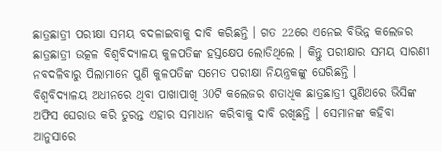ଛାତ୍ରଛାତ୍ରୀ ପରୀକ୍ଷା ସମୟ ବଦଳାଇବାକୁ ଦାବି କରିଛନ୍ତି । ଗତ 22ରେ ଏନେଇ ବିଭିନ୍ନ କଲେଜର ଛାତ୍ରଛାତ୍ରୀ ଉତ୍କଳ ବିଶ୍ଵବିଦ୍ୟାଳୟ କୁଳପତିଙ୍କ ହସ୍ତକ୍ଷେପ ଲୋଡିଥିଲେ । କିନ୍ତୁ ପରୀକ୍ଷାର ସମୟ ସାରଣୀ ନବଦଳିବାରୁ ପିଲାମାନେ ପୁଣି କୁଳପତିଙ୍କ ସମେତ ପରୀକ୍ଷା ନିୟନ୍ତ୍ରକଙ୍କୁ ଘେରିଛନ୍ତି ।
ବିଶ୍ବବିଦ୍ୟାଳୟ ଅଧୀନରେ ଥିବା ପାଖାପାଖି 30ଟି କଲେଜର ଶତାଧିକ ଛାତ୍ରଛାତ୍ରୀ ପୁଣିଥରେ ଭିସିଙ୍କ ଅଫିସ ଘେରାଉ କରି ତୁରନ୍ତ ଏହାର ସମାଧାନ କରିବାକୁ ଦାବି ରଖିଛନ୍ତି । ସେମାନଙ୍କ କହିବା ଆନୁସାରେ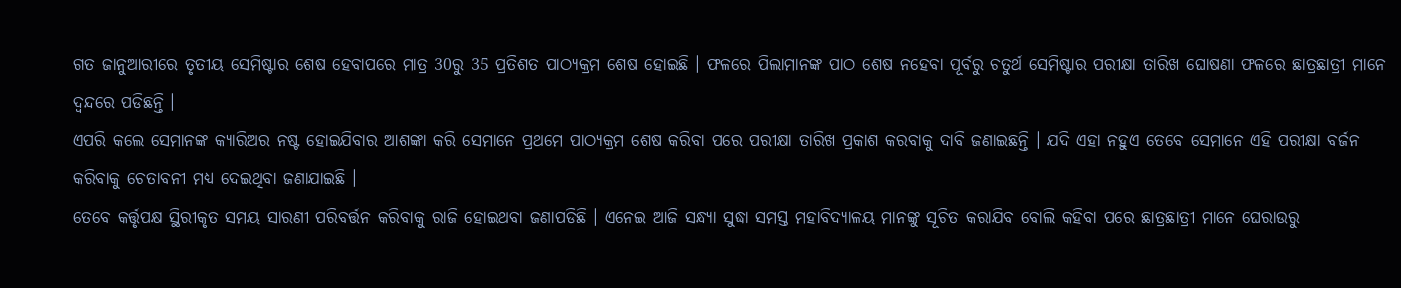ଗତ ଜାନୁଆରୀରେ ତୃତୀୟ ସେମିଷ୍ଟାର ଶେଷ ହେବାପରେ ମାତ୍ର 30ରୁ 35 ପ୍ରତିଶତ ପାଠ୍ୟକ୍ରମ ଶେଷ ହୋଇଛି । ଫଳରେ ପିଲାମାନଙ୍କ ପାଠ ଶେଷ ନହେବା ପୂର୍ବରୁ ଚତୁର୍ଥ ସେମିଷ୍ଟାର ପରୀକ୍ଷା ତାରିଖ ଘୋଷଣା ଫଳରେ ଛାତ୍ରଛାତ୍ରୀ ମାନେ ଦ୍ଵନ୍ଦରେ ପଡିଛନ୍ତି ।
ଏପରି କଲେ ସେମାନଙ୍କ କ୍ୟାରିଅର ନଷ୍ଟ ହୋଇଯିବାର ଆଶଙ୍କା କରି ସେମାନେ ପ୍ରଥମେ ପାଠ୍ୟକ୍ରମ ଶେଷ କରିବା ପରେ ପରୀକ୍ଷା ତାରିଖ ପ୍ରକାଶ କରବାକୁ ଦାବି ଜଣାଇଛନ୍ତି । ଯଦି ଏହା ନହୁଏ ତେବେ ସେମାନେ ଏହି ପରୀକ୍ଷା ବର୍ଜନ କରିବାକୁ ଚେତାବନୀ ମଧ୍ୟ ଦେଇଥିବା ଜଣାଯାଇଛି ।
ତେବେ କର୍ତ୍ତୃପକ୍ଷ ସ୍ଥିରୀକୃତ ସମୟ ସାରଣୀ ପରିବର୍ତ୍ତନ କରିବାକୁ ରାଜି ହୋଇଥବା ଜଣାପଡିଛି । ଏନେଇ ଆଜି ସନ୍ଧ୍ୟା ସୁଦ୍ଧା ସମସ୍ତ ମହାବିଦ୍ୟାଳୟ ମାନଙ୍କୁ ସୂଚିତ କରାଯିବ ବୋଲି କହିବା ପରେ ଛାତ୍ରଛାତ୍ରୀ ମାନେ ଘେରାଉରୁ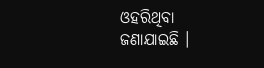ଓହରିଥିବା ଜଣାଯାଇଛି ।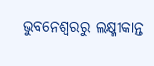ଭୁବନେଶ୍ବରରୁ ଲକ୍ଷ୍ମୀକାନ୍ତ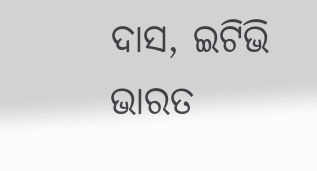ଦାସ, ଇଟିଭି ଭାରତ